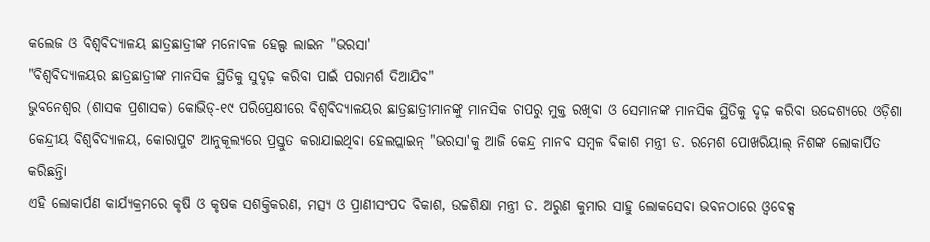କଲେଜ ଓ ବିଶ୍ୱବିଦ୍ୟାଳୟ ଛାତ୍ରଛାତ୍ରୀଙ୍କ ମନୋବଳ ହେଲ୍ପ ଲାଇନ "ଭରସା'
"ବିଶ୍ୱବିଦ୍ୟାଳୟର ଛାତ୍ରଛାତ୍ରୀଙ୍କ ମାନସିକ ସ୍ଥିତିକୁ ସୁଦୃଢ଼ କରିବା ପାଇଁ ପରାମର୍ଶ ଦିଆଯିବ"
ଭୁବନେଶ୍ୱର (ଶାସକ ପ୍ରଶାସକ) କୋଭିଡ୍-୧୯ ପରିପ୍ରେକ୍ଷୀରେ ବିଶ୍ୱବିଦ୍ୟାଳୟର ଛାତ୍ରଛାତ୍ରୀମାନଙ୍କୁ ମାନସିକ ଚାପରୁ ମୁକ୍ତ ରଖିବା ଓ ସେମାନଙ୍କ ମାନସିକ ସ୍ଥିତିକୁ ଦୃଢ଼ କରିବା ଉଦ୍ଦେଶ୍ୟରେ ଓଡ଼ିଶା କେନ୍ଦ୍ରୀୟ ବିଶ୍ୱବିଦ୍ୟାଳୟ, କୋରାପୁଟ ଆନୁକୂଲ୍ୟରେ ପ୍ରସ୍ତୁତ କରାଯାଇଥିବା ହେଲପ୍ଲାଇନ୍ "ଭରସା'କୁ ଆଜି କେନ୍ଦ୍ର ମାନବ ସମ୍ବଳ ବିକାଶ ମନ୍ତ୍ରୀ ଡ. ରମେଶ ପୋଖରିୟାଲ୍ ନିଶଙ୍କ ଲୋକାର୍ପିତ କରିଛନ୍ତିା
ଏହି ଲୋକାର୍ପଣ କାର୍ଯ୍ୟକ୍ରମରେ କୃଷି ଓ କୃଷକ ସଶକ୍ତିକରଣ, ମତ୍ସ୍ୟ ଓ ପ୍ରାଣୀସଂପଦ ବିକାଶ, ଉଚ୍ଚଶିକ୍ଷା ମନ୍ତ୍ରୀ ଡ. ଅରୁଣ କୁମାର ସାହୁ ଲୋକସେବା ଭବନଠାରେ ଓ୍ୱବେକ୍ସ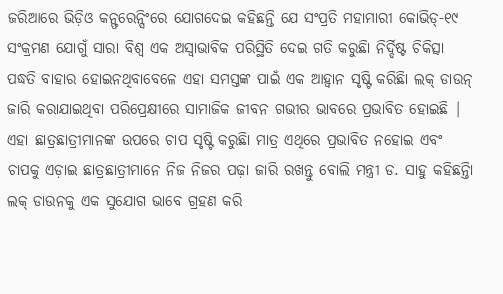ଜରିଆରେ ଭିଡ଼ିଓ କନ୍ଫରେନ୍ସିଂରେ ଯୋଗଦେଇ କହିଛନ୍ତି ଯେ ସଂପ୍ରତି ମହାମାରୀ କୋଭିଡ୍-୧୯ ସଂକ୍ରମଣ ଯୋଗୁଁ ସାରା ବିଶ୍ୱ ଏକ ଅସ୍ୱାଭାବିକ ପରିସ୍ଥିତି ଦେଇ ଗତି କରୁଛିା ନିର୍ଦ୍ଦିଷ୍ଟ ଚିକିତ୍ସା ପଦ୍ଧତି ବାହାର ହୋଇନଥିବାବେଳେ ଏହା ସମସ୍ତଙ୍କ ପାଇଁ ଏକ ଆହ୍ୱାନ ସୃଷ୍ଟି କରିଛିା ଲକ୍ ଡାଉନ୍ ଜାରି କରାଯାଇଥିବା ପରିପ୍ରେକ୍ଷୀରେ ସାମାଜିକ ଜୀବନ ଗଭୀର ଭାବରେ ପ୍ରଭାବିତ ହୋଇଛି | ଏହା ଛାତ୍ରଛାତ୍ରୀମାନଙ୍କ ଉପରେ ଚାପ ସୃଷ୍ଟି କରୁଛିା ମାତ୍ର ଏଥିରେ ପ୍ରଭାବିତ ନହୋଇ ଏବଂ ଚାପକୁ ଏଡ଼ାଇ ଛାତ୍ରଛାତ୍ରୀମାନେ ନିଜ ନିଜର ପଢ଼ା ଜାରି ରଖନ୍ତୁ ବୋଲି ମନ୍ତ୍ରୀ ଡ. ସାହୁ କହିଛନ୍ତିା ଲକ୍ ଡାଉନକୁ ଏକ ସୁଯୋଗ ଭାବେ ଗ୍ରହଣ କରି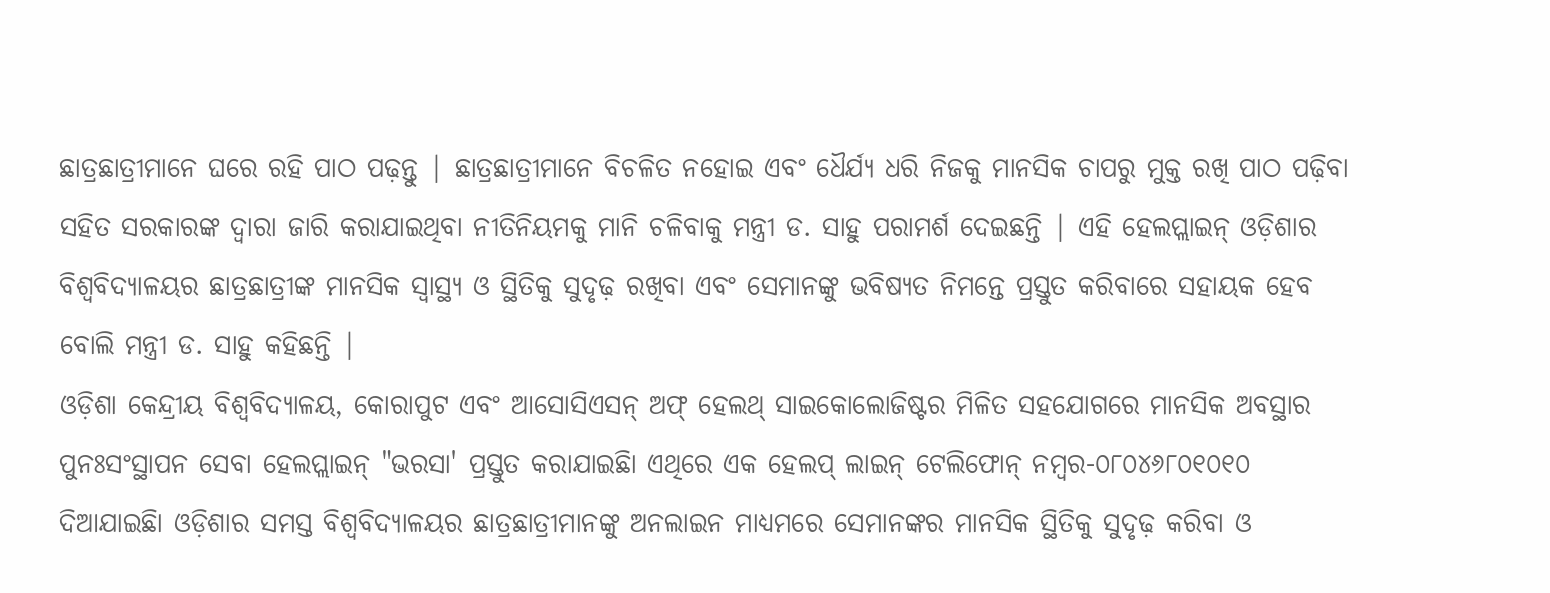ଛାତ୍ରଛାତ୍ରୀମାନେ ଘରେ ରହି ପାଠ ପଢ଼ନ୍ତୁ | ଛାତ୍ରଛାତ୍ରୀମାନେ ବିଚଳିତ ନହୋଇ ଏବଂ ଧୈର୍ଯ୍ୟ ଧରି ନିଜକୁ ମାନସିକ ଚାପରୁ ମୁକ୍ତ ରଖି ପାଠ ପଢ଼ିବା ସହିତ ସରକାରଙ୍କ ଦ୍ୱାରା ଜାରି କରାଯାଇଥିବା ନୀତିନିୟମକୁ ମାନି ଚଳିବାକୁ ମନ୍ତ୍ରୀ ଡ. ସାହୁ ପରାମର୍ଶ ଦେଇଛନ୍ତି | ଏହି ହେଲପ୍ଲାଇନ୍ ଓଡ଼ିଶାର ବିଶ୍ୱବିଦ୍ୟାଳୟର ଛାତ୍ରଛାତ୍ରୀଙ୍କ ମାନସିକ ସ୍ୱାସ୍ଥ୍ୟ ଓ ସ୍ଥିତିକୁ ସୁଦୃଢ଼ ରଖିବା ଏବଂ ସେମାନଙ୍କୁ ଭବିଷ୍ୟତ ନିମନ୍ତେ ପ୍ରସ୍ତୁତ କରିବାରେ ସହାୟକ ହେବ ବୋଲି ମନ୍ତ୍ରୀ ଡ. ସାହୁ କହିଛନ୍ତି |
ଓଡ଼ିଶା କେନ୍ଦ୍ରୀୟ ବିଶ୍ୱବିଦ୍ୟାଳୟ, କୋରାପୁଟ ଏବଂ ଆସୋସିଏସନ୍ ଅଫ୍ ହେଲଥ୍ ସାଇକୋଲୋଜିଷ୍ଟର ମିଳିତ ସହଯୋଗରେ ମାନସିକ ଅବସ୍ଥାର ପୁନଃସଂସ୍ଥାପନ ସେବା ହେଲପ୍ଲାଇନ୍ "ଭରସା' ପ୍ରସ୍ତୁତ କରାଯାଇଛିା ଏଥିରେ ଏକ ହେଲପ୍ ଲାଇନ୍ ଟେଲିଫୋନ୍ ନମ୍ବର-୦୮୦୪୬୮୦୧୦୧୦ ଦିଆଯାଇଛିା ଓଡ଼ିଶାର ସମସ୍ତ ବିଶ୍ୱବିଦ୍ୟାଳୟର ଛାତ୍ରଛାତ୍ରୀମାନଙ୍କୁ ଅନଲାଇନ ମାଧ୍ୟମରେ ସେମାନଙ୍କର ମାନସିକ ସ୍ଥିତିକୁ ସୁଦୃଢ଼ କରିବା ଓ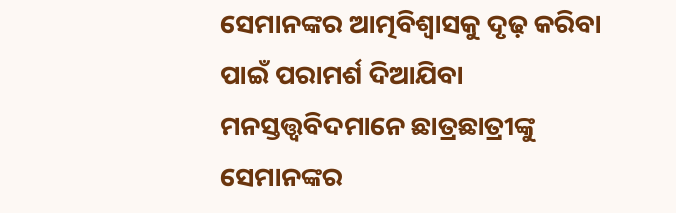ସେମାନଙ୍କର ଆତ୍ମବିଶ୍ୱାସକୁ ଦୃଢ଼ କରିବା ପାଇଁ ପରାମର୍ଶ ଦିଆଯିବା ମନସ୍ତତ୍ତ୍ୱବିଦମାନେ ଛାତ୍ରଛାତ୍ରୀଙ୍କୁ ସେମାନଙ୍କର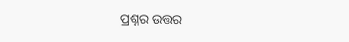ପ୍ରଶ୍ନର ଉତ୍ତର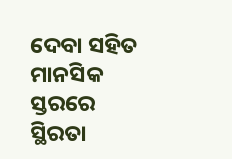ଦେବା ସହିତ ମାନସିକ ସ୍ତରରେ ସ୍ଥିରତା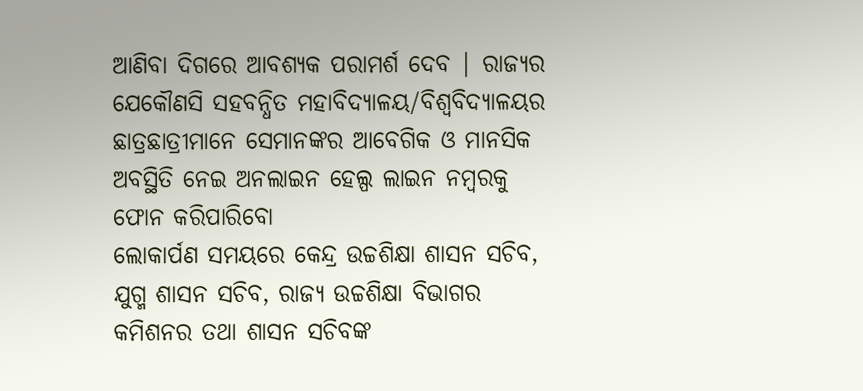ଆଣିବା ଦିଗରେ ଆବଶ୍ୟକ ପରାମର୍ଶ ଦେବ | ରାଜ୍ୟର ଯେକୌଣସି ସହବନ୍ଧିତ ମହାବିଦ୍ୟାଳୟ/ବିଶ୍ୱବିଦ୍ୟାଳୟର ଛାତ୍ରଛାତ୍ରୀମାନେ ସେମାନଙ୍କର ଆବେଗିକ ଓ ମାନସିକ ଅବସ୍ଥିତି ନେଇ ଅନଲାଇନ ହେଲ୍ପ ଲାଇନ ନମ୍ବରକୁ ଫୋନ କରିପାରିବୋ
ଲୋକାର୍ପଣ ସମୟରେ କେନ୍ଦ୍ର ଉଚ୍ଚଶିକ୍ଷା ଶାସନ ସଚିବ, ଯୁଗ୍ମ ଶାସନ ସଚିବ, ରାଜ୍ୟ ଉଚ୍ଚଶିକ୍ଷା ବିଭାଗର କମିଶନର ତଥା ଶାସନ ସଚିବଙ୍କ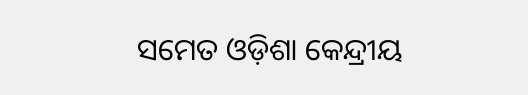ସମେତ ଓଡ଼ିଶା କେନ୍ଦ୍ରୀୟ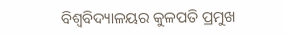ବିଶ୍ୱବିଦ୍ୟାଳୟର କୁଳପତି ପ୍ରମୁଖ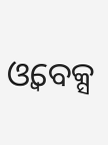ଓ୍ୱବେକ୍ସ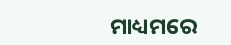ମାଧ୍ୟମରେ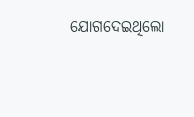ଯୋଗଦେଇଥିଲୋ